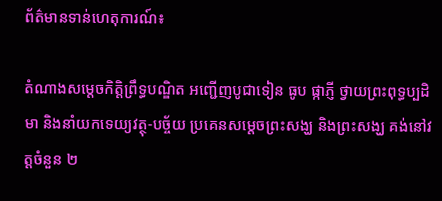ព័ត៌មានទាន់ហេតុការណ៍៖

តំណាងសម្តេចកិត្តិព្រឹទ្ធបណ្ឌិត អញ្ជើញបូជាទៀន ធូប ផ្កាភ្ញី ថ្វាយព្រះពុទ្ធប្បដិមា និងនាំយកទេយ្យវត្ថុ-បច្ច័យ ប្រគេនសម្តេចព្រះសង្ឃ និងព្រះសង្ឃ គង់នៅវត្តចំនួន ២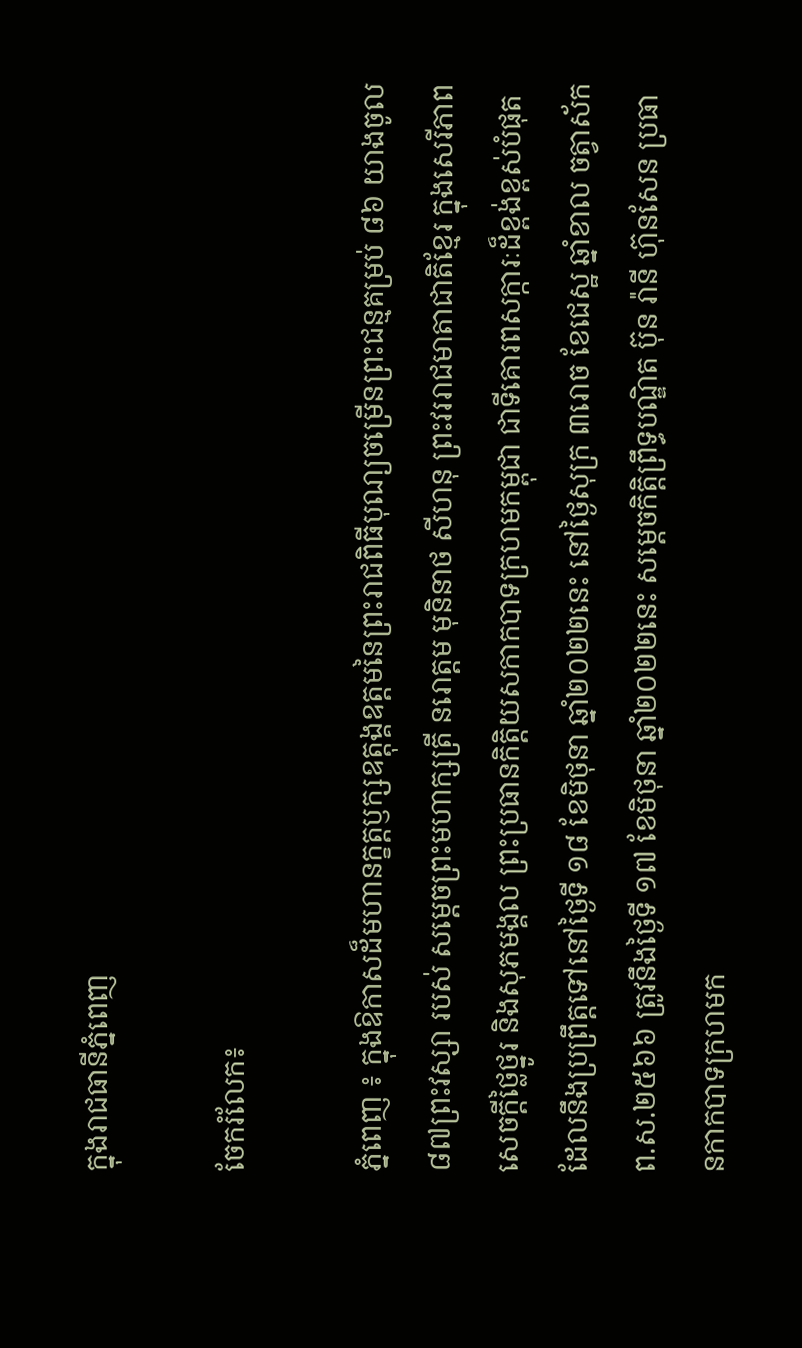ក្នុងរាជធានីភ្នំពេញ

ចែករំលែក៖

ភ្នំពេញ ៖ ក្នុងឱកាសដ៏មហានក្ខត្តឫក្សឧត្តុង្គឧត្តមនៃព្រះរាជពិធីបុណ្យចម្រើនព្រះជន្មគម្រប់ ៨៦ យាងចូល ៨៧ព្រះវស្សា របស់ សម្ដេចព្រះមហាក្សត្រី នរោត្ដម មុនិនាថ សីហនុ ព្រះវររាជមាតាជាតិខ្មែរ ក្នុងសេរីភាព សេចក្តីថ្លៃថ្នូរ និងសុភមង្គល ព្រះប្រធានកិត្តិយសកាកបាទក្រហមកម្ពុជា ជាទីគោរពសក្ការៈដ៏ខ្ពង់ខ្ពស់បំផុត ដែលនឹងប្រព្រឹត្តទៅនៅថ្ងៃទី ១៨ ខែមិថុនា ឆ្នាំ២០២២នេះ នៅថ្ងៃសុក្រ ៣រោច ខែជេស្ឋ ឆ្នាំខាល ចត្វាស័ក ព.ស.២៥៦៦ ត្រូវនឹងថ្ងៃទី ១៧ ខែមិថុនា ឆ្នាំ២០២២នេះ សម្តេចកិត្តិព្រឹទ្ធបណ្ឌិត ប៊ុន រ៉ានី ហ៊ុនសែន ប្រធានកាកបាទក្រហមក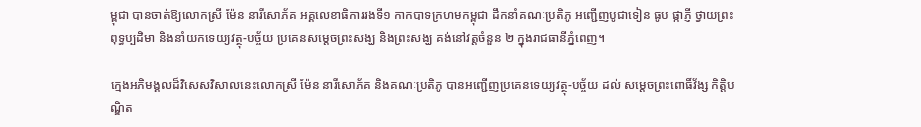ម្ពុជា បានចាត់ឱ្យលោកស្រី ម៉ែន នារីសោភ័គ អគ្គលេខាធិការរងទី១ កាកបាទក្រហមកម្ពុជា ដឹកនាំគណៈប្រតិភូ អញ្ជើញបូជាទៀន ធូប ផ្កាភ្ញី ថ្វាយព្រះពុទ្ធប្បដិមា និងនាំយកទេយ្យវត្ថុ-បច្ច័យ ប្រគេនសម្តេចព្រះសង្ឃ និងព្រះសង្ឃ គង់នៅវត្តចំនួន ២ ក្នុងរាជធានីភ្នំពេញ។

ក្មេងអភិមង្គលដ៏វិសេសវិសាលនេះលោកស្រី ម៉ែន នារីសោភ័គ និងគណៈប្រតិភូ បានអញ្ជើញប្រគេនទេយ្យវត្ថុ-បច្ច័យ ដល់ សម្តេចព្រះពោធិ៍វ័ង្ស កិត្តិបណ្ឌិត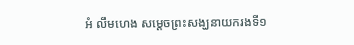អំ លឹមហេង សម្តេចព្រះសង្ឃនាយករងទី១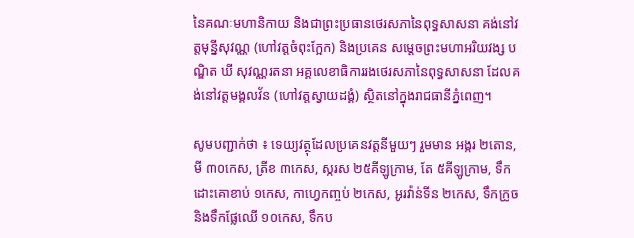នៃគណៈមហានិកាយ និងជាព្រះប្រធានថេរសភានៃពុទ្ធសាសនា គង់នៅវត្តមុន្នីសុវណ្ណ (ហៅវត្តចំពុះក្អែក) និងប្រគេន សម្តេចព្រះមហាអរិយវង្ស បណ្ឌិត ឃី សុវណ្ណរតនា អគ្គលេខាធិការរងថេរសភានៃពុទ្ធសាសនា ដែលគង់នៅវត្តមង្គលវ័ន (ហៅវត្តស្វាយដង្គំ) ស្ថិតនៅក្នុងរាជធានីភ្នំពេញ។

សូមបញ្ជាក់ថា ៖ ទេយ្យវត្ថុដែលប្រគេនវត្តនីមួយៗ រួមមាន អង្ករ ២តោន, មី ៣០កេស, ត្រីខ ៣កេស, ស្ករស ២៥គីឡូក្រាម, តែ ៥គីឡូក្រាម, ទឹកដោះគោខាប់ ១កេស, កាហ្វេកញ្ចប់ ២កេស, អូរវ៉ាន់ទីន ២កេស, ទឹកក្រូច និងទឹកផ្លែឈើ ១០កេស, ទឹកប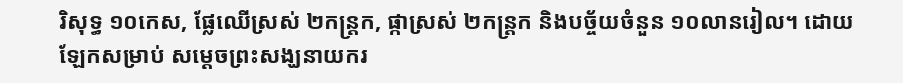រិសុទ្ធ ១០កេស, ផ្លែឈើស្រស់ ២កន្ត្រក, ផ្កាស្រស់ ២កន្ត្រក និងបច្ច័យចំនួន ១០លានរៀល។ ដោយឡែកសម្រាប់ សម្តេចព្រះសង្ឃនាយករ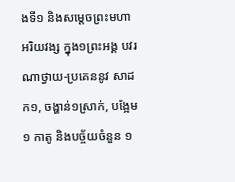ងទី១ និងសម្តេចព្រះមហាអរិយវង្ស ក្នុង១ព្រះអង្គ បវរណាថ្វាយ-ប្រគេននូវ សាដក១, ចង្ហាន់១ស្រាក់, បង្អែម១ កាតូ និងបច្ច័យចំនួន ១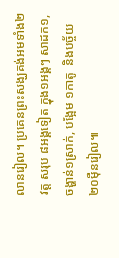លានរៀល។ ប្រគេនព្រះសង្ឃគង់អមទាំង២វត្ត សរុប ៨អង្គទៀត ក្នុង១អង្គៗ សាដក១, ចង្ហាន់១ស្រាក់, បង្អែម ១កាតូ  និងបច្ច័យ២០ម៉ឺនរៀល៕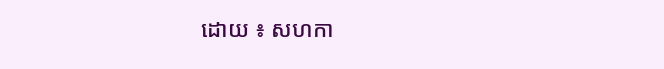ដោយ ៖ សហកា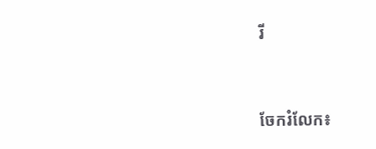រី


ចែករំលែក៖